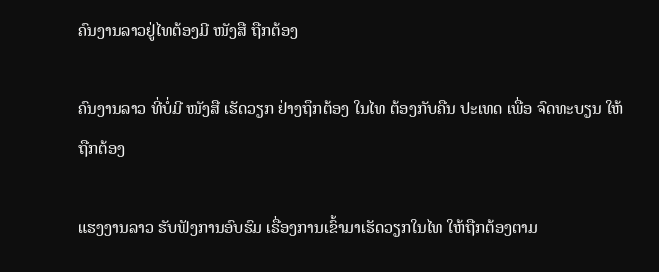ຄົນງານລາວຢູ່ໄທຕ້ອງມີ ໜັງສື ຖືກຕ້ອງ

ຄົນງານລາວ ທີ່ບໍ່ມີ ໜັງສື ເຮັດວຽກ ຢ່າງຖຶກຕ້ອງ ໃນໄທ ຕ້ອງກັບຄືນ ປະເທດ ເພື່ອ ຈົດທະບຽນ ໃຫ້ຖືກຕ້ອງ

ແຮງງານລາວ ຮັບຟັງການອົບຮົມ ເຣື່ອງການເຂົ້າມາເຮັດວຽກໃນໄທ ໃຫ້ຖືກຕ້ອງຕາມ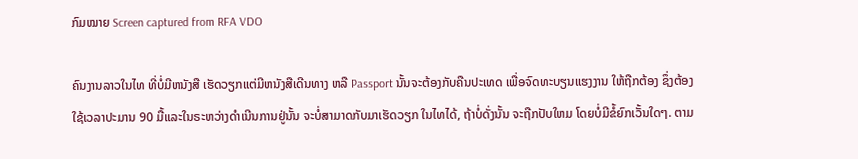ກົມໝາຍ Screen captured from RFA VDO

ຄົນງານລາວໃນໄທ ທີ່ບໍ່ມີຫນັງສື ເຮັດວຽກແຕ່ມີຫນັງສືເດີນທາງ ຫລື Passport ນັ້ນຈະຕ້ອງກັບຄືນປະເທດ ເພື່ອຈົດທະບຽນແຮງງານ ໃຫ້ຖືກຕ້ອງ ຊຶ່ງຕ້ອງໃຊ້ເວລາປະມານ 90 ມື້ແລະໃນຣະຫວ່າງດໍາເນີນການຢູ່ນັ້ນ ຈະບໍ່ສາມາດກັບມາເຮັດວຽກ ໃນໄທໄດ້, ຖ້າບໍ່ດັ່ງນັ້ນ ຈະຖືກປັບໃຫມ ໂດຍບໍ່ມີຂໍ້ຍົກເວັ້ນໃດໆ. ຕາມ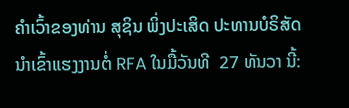ຄໍາເວົ້າຂອງທ່ານ ສຸຊິນ ພິ່ງປະເສິດ ປະທານບໍຣິສັດ ນໍາເຂົ້າແຮງງານຕໍ່ RFA ໃນມື້ວັນທີ  27 ທັນວາ ນີ້: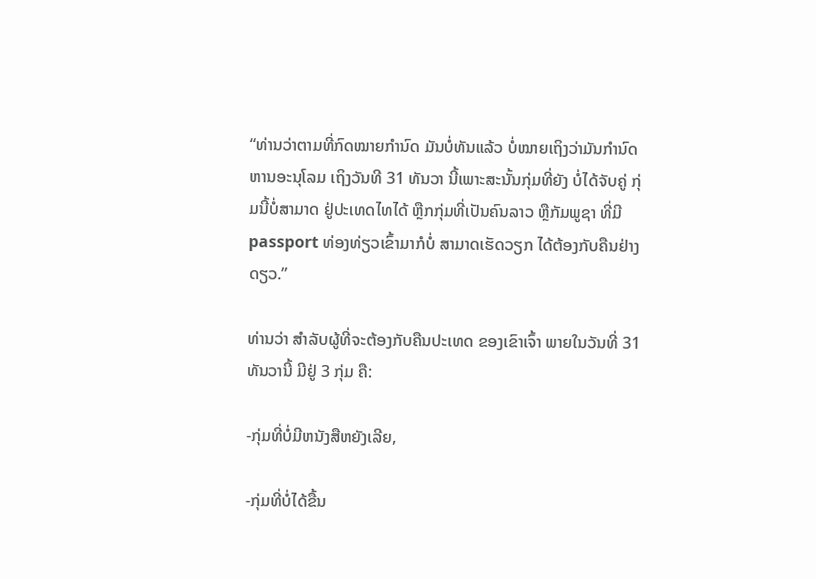“ທ່ານວ່າຕາມທີ່ກົດໝາຍກໍານົດ ມັນບໍ່ທັນແລ້ວ ບໍ່ໝາຍເຖິງວ່າມັນກໍານົດຫານອະນຸໂລມ ເຖິງວັນທີ 31 ທັນວາ ນີ້ເພາະສະນັ້ນກຸ່ມທີ່ຍັງ ບໍ່ໄດ້ຈັບຄູ່ ກຸ່ມນີ້ບໍ່ສາມາດ ຢູ່ປະເທດໄທໄດ້ ຫຼືກກຸ່ມທີ່ເປັນຄົນລາວ ຫຼືກັມພູຊາ ທີ່ມີ passport ທ່ອງທ່ຽວເຂົ້າມາກໍບໍ່ ສາມາດເຮັດວຽກ ໄດ້ຕ້ອງກັບຄືນຢ່າງດຽວ.”

ທ່ານວ່າ ສໍາລັບຜູ້ທີ່ຈະຕ້ອງກັບຄືນປະເທດ ຂອງເຂົາເຈົ້າ ພາຍໃນວັນທີ່ 31 ທັນວານີ້ ມີຢູ່ 3 ກຸ່ມ ຄື:

-ກຸ່ມທີ່ບໍ່ມີຫນັງສືຫຍັງເລີຍ,

-ກຸ່ມທີ່ບໍ່ໄດ້ຂື້ນ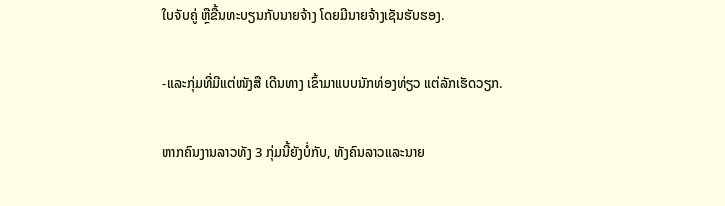ໃບຈັບຄູ່ ຫຼືຂື້ນທະບຽນກັບນາຍຈ້າງ ໂດຍມີນາຍຈ້າງເຊັນຮັບຮອງ.

-ແລະກຸ່ມທີ່ມີແຕ່ໜັງສື ເດີນທາງ ເຂົ້າມາແບບນັກທ່ອງທ່ຽວ ແຕ່ລັກເຮັດວຽກ.

ຫາກຄົນງານລາວທັງ 3 ກຸ່ມນີ້ຍັງບໍ່ກັບ, ທັງຄົນລາວແລະນາຍ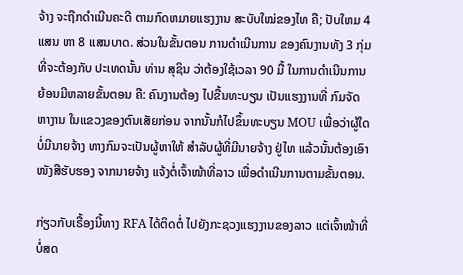ຈ້າງ ຈະຖືກດໍາເນີນຄະດີ ຕາມກົດຫມາຍແຮງງານ ສະບັບໃໝ່ຂອງໄທ ຄື; ປັບໃຫມ 4 ແສນ ຫາ 8 ແສນບາດ. ສ່ວນໃນຂັ້ນຕອນ ການດໍາເນີນການ ຂອງຄົນງານທັງ 3 ກຸ່ມທີ່ຈະຕ້ອງກັບ ປະເທດນັ້ນ ທ່ານ ສຸຊິນ ວ່າຕ້ອງໃຊ້ເວລາ 90 ມື້ ໃນການດໍາເນີນການ ຍ້ອນມີຫລາຍຂັ້ນຕອນ ຄື: ຄົນງານຕ້ອງ ໄປຂື້ນທະບຽນ ເປັນແຮງງານທີ່ ກົມຈັດຫາງານ ໃນແຂວງຂອງຕົນເສັຍກ່ອນ ຈາກນັ້ນກໍໄປຂຶ້ນທະບຽນ MOU ເພື່ອວ່າຜູ້ໃດບໍ່ມີນາຍຈ້າງ ທາງກົມຈະເປັນຜູ້ຫາໃຫ້ ສໍາລັບຜູ້ທີ່ມີນາຍຈ້າງ ຢູ່ໄທ ແລ້ວນັ້ນຕ້ອງເອົາໜັງສືຮັບຮອງ ຈາກນາຍຈ້າງ ແຈ້ງຕໍ່ເຈົ້າໜ້າທີ່ລາວ ເພື່ອດໍາເນີນການຕາມຂັ້ນຕອນ.

ກ່ຽວກັບເຣື້ອງນີ້ທາງ RFA ໄດ້ຕິດຕໍ່ ໄປຍັງກະຊວງແຮງງານຂອງລາວ ແຕ່ເຈົ້າໜ້າທີ່ ບໍ່ສດ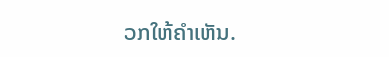ວກໃຫ້ຄໍາເຫັນ.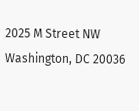2025 M Street NW
Washington, DC 20036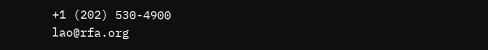+1 (202) 530-4900
lao@rfa.org